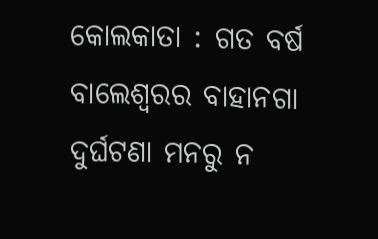କୋଲକାତା : ଗତ ବର୍ଷ ବାଲେଶ୍ୱରର ବାହାନଗା ଦୁର୍ଘଟଣା ମନରୁ ନ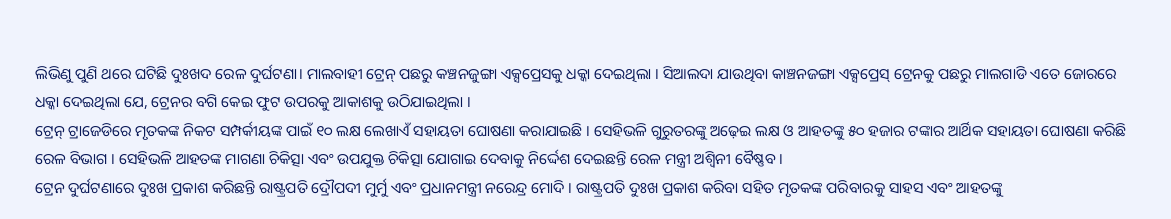ଲିଭିଣୁ ପୁଣି ଥରେ ଘଟିଛି ଦୁଃଖଦ ରେଳ ଦୁର୍ଘଟଣା। ମାଲବାହୀ ଟ୍ରେନ୍ ପଛରୁ କଞ୍ଚନଜୁଙ୍ଗା ଏକ୍ସପ୍ରେସକୁ ଧକ୍କା ଦେଇଥିଲା । ସିଆଲଦା ଯାଉଥିବା କାଞ୍ଚନଜଙ୍ଗା ଏକ୍ସପ୍ରେସ୍ ଟ୍ରେନକୁ ପଛରୁ ମାଲଗାଡି ଏତେ ଜୋରରେ ଧକ୍କା ଦେଇଥିଲା ଯେ, ଟ୍ରେନର ବଗି କେଇ ଫୁଟ ଉପରକୁ ଆକାଶକୁ ଉଠିଯାଇଥିଲା ।
ଟ୍ରେନ୍ ଟ୍ରାଜେଡିରେ ମୃତକଙ୍କ ନିକଟ ସମ୍ପର୍କୀୟଙ୍କ ପାଇଁ ୧୦ ଲକ୍ଷ ଲେଖାଏଁ ସହାୟତା ଘୋଷଣା କରାଯାଇଛି । ସେହିଭଳି ଗୁରୁତରଙ୍କୁ ଅଢ଼େଇ ଲକ୍ଷ ଓ ଆହତଙ୍କୁ ୫୦ ହଜାର ଟଙ୍କାର ଆର୍ଥିକ ସହାୟତା ଘୋଷଣା କରିଛି ରେଳ ବିଭାଗ । ସେହିଭଳି ଆହତଙ୍କ ମାଗଣା ଚିକିତ୍ସା ଏବଂ ଉପଯୁକ୍ତ ଚିକିତ୍ସା ଯୋଗାଇ ଦେବାକୁ ନିର୍ଦ୍ଦେଶ ଦେଇଛନ୍ତି ରେଳ ମନ୍ତ୍ରୀ ଅଶ୍ବିନୀ ବୈଷ୍ଣବ ।
ଟ୍ରେନ ଦୁର୍ଘଟଣାରେ ଦୁଃଖ ପ୍ରକାଶ କରିଛନ୍ତି ରାଷ୍ଟ୍ରପତି ଦ୍ରୌପଦୀ ମୁର୍ମୁ ଏବଂ ପ୍ରଧାନମନ୍ତ୍ରୀ ନରେନ୍ଦ୍ର ମୋଦି । ରାଷ୍ଟ୍ରପତି ଦୁଃଖ ପ୍ରକାଶ କରିବା ସହିତ ମୃତକଙ୍କ ପରିବାରକୁ ସାହସ ଏବଂ ଆହତଙ୍କୁ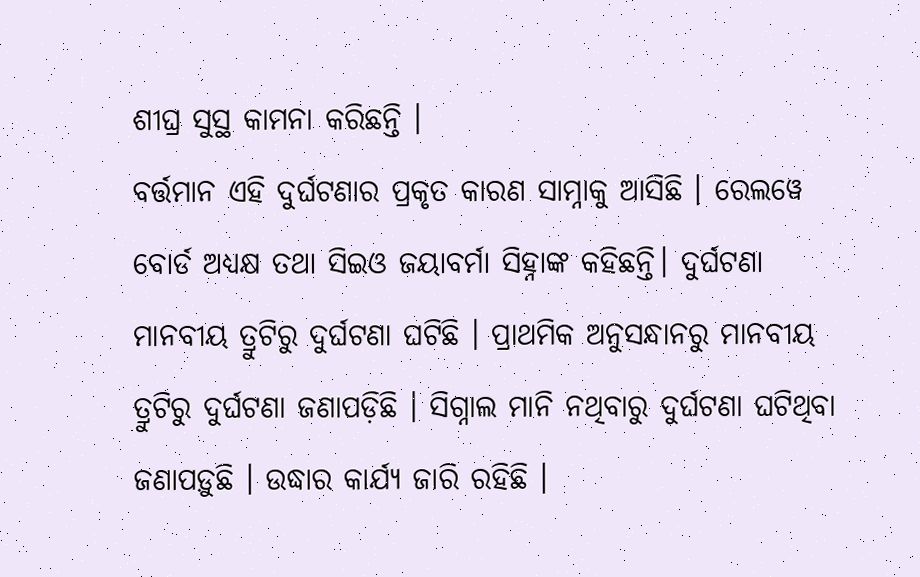ଶୀଘ୍ର ସୁସ୍ଥ କାମନା କରିଛନ୍ତି ।
ବର୍ତ୍ତମାନ ଏହି ଦୁର୍ଘଟଣାର ପ୍ରକୃତ କାରଣ ସାମ୍ନାକୁ ଆସିଛି । ରେଲୱେ ବୋର୍ଡ ଅଧ୍ୟକ୍ଷ ତଥା ସିଇଓ ଜୟାବର୍ମା ସିହ୍ନାଙ୍କ କହିଛନ୍ତି। ଦୁର୍ଘଟଣା ମାନବୀୟ ତ୍ରୁଟିରୁ ଦୁର୍ଘଟଣା ଘଟିଛି । ପ୍ରାଥମିକ ଅନୁସନ୍ଧାନରୁ ମାନବୀୟ ତ୍ରୁଟିରୁ ଦୁର୍ଘଟଣା ଜଣାପଡ଼ିଛି । ସିଗ୍ନାଲ ମାନି ନଥିବାରୁ ଦୁର୍ଘଟଣା ଘଟିଥିବା ଜଣାପଡ଼ୁଛି । ଉଦ୍ଧାର କାର୍ଯ୍ୟ ଜାରି ରହିଛି ।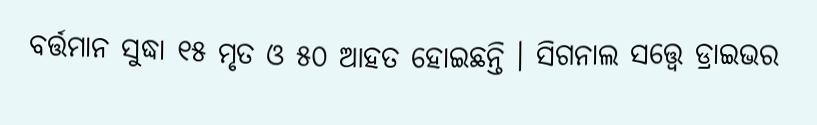ବର୍ତ୍ତମାନ ସୁଦ୍ଧା ୧୫ ମୃତ ଓ ୫୦ ଆହତ ହୋଇଛନ୍ତି । ସିଗନାଲ ସତ୍ତ୍ୱେ ଡ୍ରାଇଭର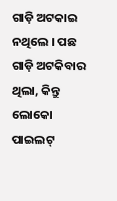ଗାଡ଼ି ଅଟକାଇ ନଥିଲେ । ପଛ ଗାଡ଼ି ଅଟକିବାର ଥିଲା, କିନ୍ତୁ ଲୋକୋ ପାଇଲଟ୍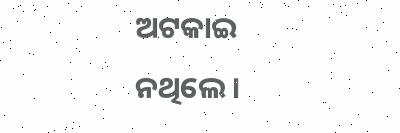ଅଟକାଇ ନଥିଲେ ।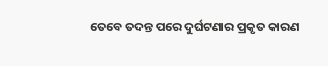ତେବେ ତଦନ୍ତ ପରେ ଦୁର୍ଘଟଣାର ପ୍ରକୃତ କାରଣ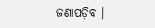ଜଣାପଡ଼ିବ ।